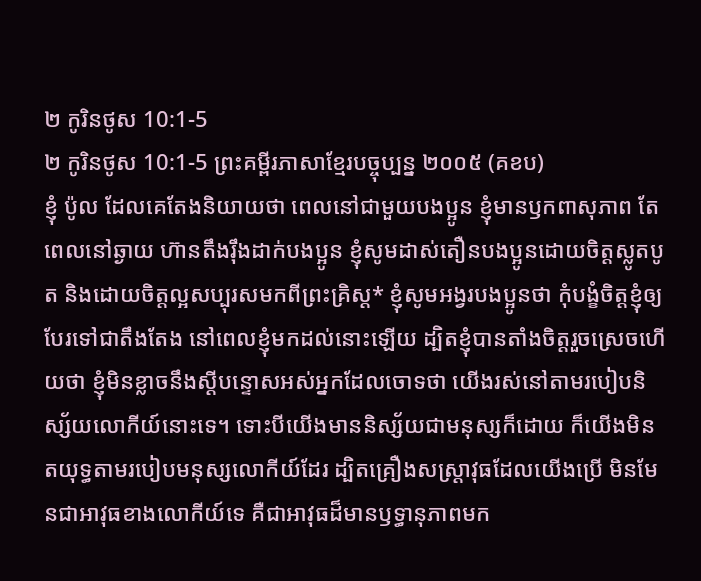២ កូរិនថូស 10:1-5
២ កូរិនថូស 10:1-5 ព្រះគម្ពីរភាសាខ្មែរបច្ចុប្បន្ន ២០០៥ (គខប)
ខ្ញុំ ប៉ូល ដែលគេតែងនិយាយថា ពេលនៅជាមួយបងប្អូន ខ្ញុំមានឫកពាសុភាព តែពេលនៅឆ្ងាយ ហ៊ានតឹងរ៉ឹងដាក់បងប្អូន ខ្ញុំសូមដាស់តឿនបងប្អូនដោយចិត្តស្លូតបូត និងដោយចិត្តល្អសប្បុរសមកពីព្រះគ្រិស្ត* ខ្ញុំសូមអង្វរបងប្អូនថា កុំបង្ខំចិត្តខ្ញុំឲ្យបែរទៅជាតឹងតែង នៅពេលខ្ញុំមកដល់នោះឡើយ ដ្បិតខ្ញុំបានតាំងចិត្តរួចស្រេចហើយថា ខ្ញុំមិនខ្លាចនឹងស្ដីបន្ទោសអស់អ្នកដែលចោទថា យើងរស់នៅតាមរបៀបនិស្ស័យលោកីយ៍នោះទេ។ ទោះបីយើងមាននិស្ស័យជាមនុស្សក៏ដោយ ក៏យើងមិនតយុទ្ធតាមរបៀបមនុស្សលោកីយ៍ដែរ ដ្បិតគ្រឿងសស្ត្រាវុធដែលយើងប្រើ មិនមែនជាអាវុធខាងលោកីយ៍ទេ គឺជាអាវុធដ៏មានឫទ្ធានុភាពមក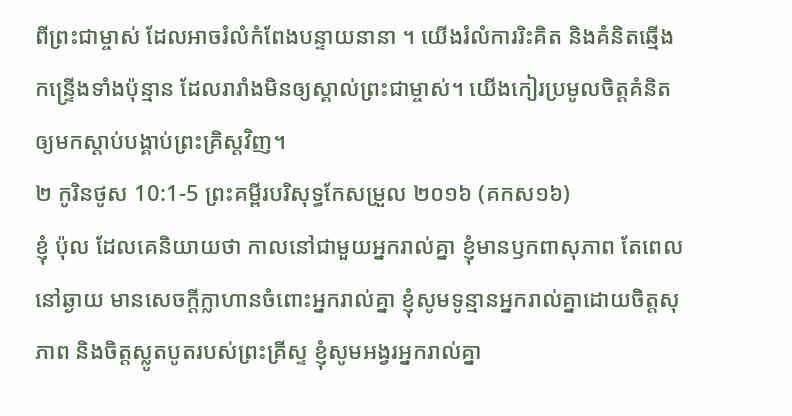ពីព្រះជាម្ចាស់ ដែលអាចរំលំកំពែងបន្ទាយនានា ។ យើងរំលំការរិះគិត និងគំនិតឆ្មើងកន្ទ្រើងទាំងប៉ុន្មាន ដែលរារាំងមិនឲ្យស្គាល់ព្រះជាម្ចាស់។ យើងកៀរប្រមូលចិត្តគំនិតឲ្យមកស្ដាប់បង្គាប់ព្រះគ្រិស្តវិញ។
២ កូរិនថូស 10:1-5 ព្រះគម្ពីរបរិសុទ្ធកែសម្រួល ២០១៦ (គកស១៦)
ខ្ញុំ ប៉ុល ដែលគេនិយាយថា កាលនៅជាមួយអ្នករាល់គ្នា ខ្ញុំមានឫកពាសុភាព តែពេលនៅឆ្ងាយ មានសេចក្តីក្លាហានចំពោះអ្នករាល់គ្នា ខ្ញុំសូមទូន្មានអ្នករាល់គ្នាដោយចិត្តសុភាព និងចិត្តស្លូតបូតរបស់ព្រះគ្រីស្ទ ខ្ញុំសូមអង្វរអ្នករាល់គ្នា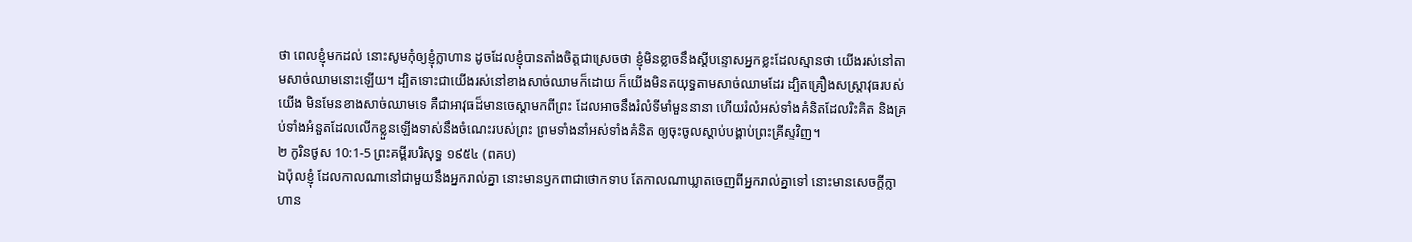ថា ពេលខ្ញុំមកដល់ នោះសូមកុំឲ្យខ្ញុំក្លាហាន ដូចដែលខ្ញុំបានតាំងចិត្តជាស្រេចថា ខ្ញុំមិនខ្លាចនឹងស្ដីបន្ទោសអ្នកខ្លះដែលស្មានថា យើងរស់នៅតាមសាច់ឈាមនោះឡើយ។ ដ្បិតទោះជាយើងរស់នៅខាងសាច់ឈាមក៏ដោយ ក៏យើងមិនតយុទ្ធតាមសាច់ឈាមដែរ ដ្បិតគ្រឿងសស្ត្រាវុធរបស់យើង មិនមែនខាងសាច់ឈាមទេ គឺជាអាវុធដ៏មានចេស្ដាមកពីព្រះ ដែលអាចនឹងរំលំទីមាំមួននានា ហើយរំលំអស់ទាំងគំនិតដែលរិះគិត និងគ្រប់ទាំងអំនួតដែលលើកខ្លួនឡើងទាស់នឹងចំណេះរបស់ព្រះ ព្រមទាំងនាំអស់ទាំងគំនិត ឲ្យចុះចូលស្តាប់បង្គាប់ព្រះគ្រីស្ទវិញ។
២ កូរិនថូស 10:1-5 ព្រះគម្ពីរបរិសុទ្ធ ១៩៥៤ (ពគប)
ឯប៉ុលខ្ញុំ ដែលកាលណានៅជាមួយនឹងអ្នករាល់គ្នា នោះមានឫកពាជាថោកទាប តែកាលណាឃ្លាតចេញពីអ្នករាល់គ្នាទៅ នោះមានសេចក្ដីក្លាហាន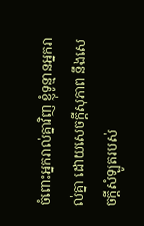ចំពោះអ្នករាល់គ្នាវិញ ខ្ញុំទូន្មានអ្នករាល់គ្នា ដោយសេចក្ដីសុភាព នឹងសេចក្ដីសំឡូតរបស់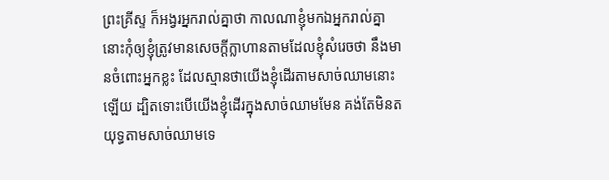ព្រះគ្រីស្ទ ក៏អង្វរអ្នករាល់គ្នាថា កាលណាខ្ញុំមកឯអ្នករាល់គ្នា នោះកុំឲ្យខ្ញុំត្រូវមានសេចក្ដីក្លាហានតាមដែលខ្ញុំសំរេចថា នឹងមានចំពោះអ្នកខ្លះ ដែលស្មានថាយើងខ្ញុំដើរតាមសាច់ឈាមនោះឡើយ ដ្បិតទោះបើយើងខ្ញុំដើរក្នុងសាច់ឈាមមែន គង់តែមិនតយុទ្ធតាមសាច់ឈាមទេ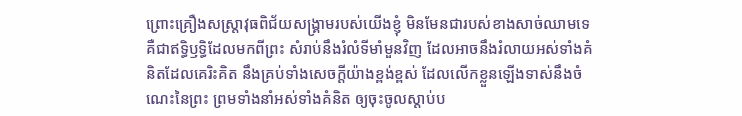ព្រោះគ្រឿងសស្ត្រាវុធពិជ័យសង្គ្រាមរបស់យើងខ្ញុំ មិនមែនជារបស់ខាងសាច់ឈាមទេ គឺជាឥទ្ធិឫទ្ធិដែលមកពីព្រះ សំរាប់នឹងរំលំទីមាំមួនវិញ ដែលអាចនឹងរំលាយអស់ទាំងគំនិតដែលគេរិះគិត នឹងគ្រប់ទាំងសេចក្ដីយ៉ាងខ្ពង់ខ្ពស់ ដែលលើកខ្លួនឡើងទាស់នឹងចំណេះនៃព្រះ ព្រមទាំងនាំអស់ទាំងគំនិត ឲ្យចុះចូលស្តាប់ប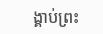ង្គាប់ព្រះ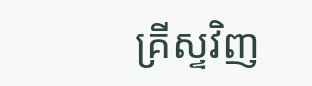គ្រីស្ទវិញ